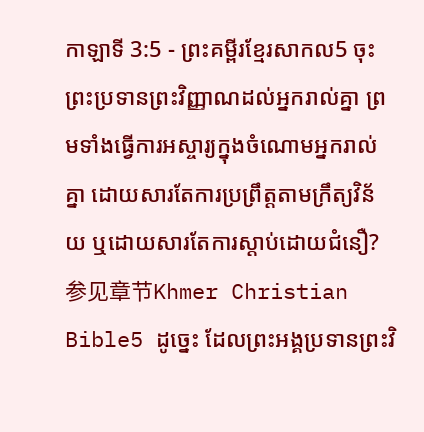កាឡាទី 3:5 - ព្រះគម្ពីរខ្មែរសាកល5 ចុះព្រះប្រទានព្រះវិញ្ញាណដល់អ្នករាល់គ្នា ព្រមទាំងធ្វើការអស្ចារ្យក្នុងចំណោមអ្នករាល់គ្នា ដោយសារតែការប្រព្រឹត្តតាមក្រឹត្យវិន័យ ឬដោយសារតែការស្ដាប់ដោយជំនឿ? 参见章节Khmer Christian Bible5 ដូច្នេះ ដែលព្រះអង្គប្រទានព្រះវិ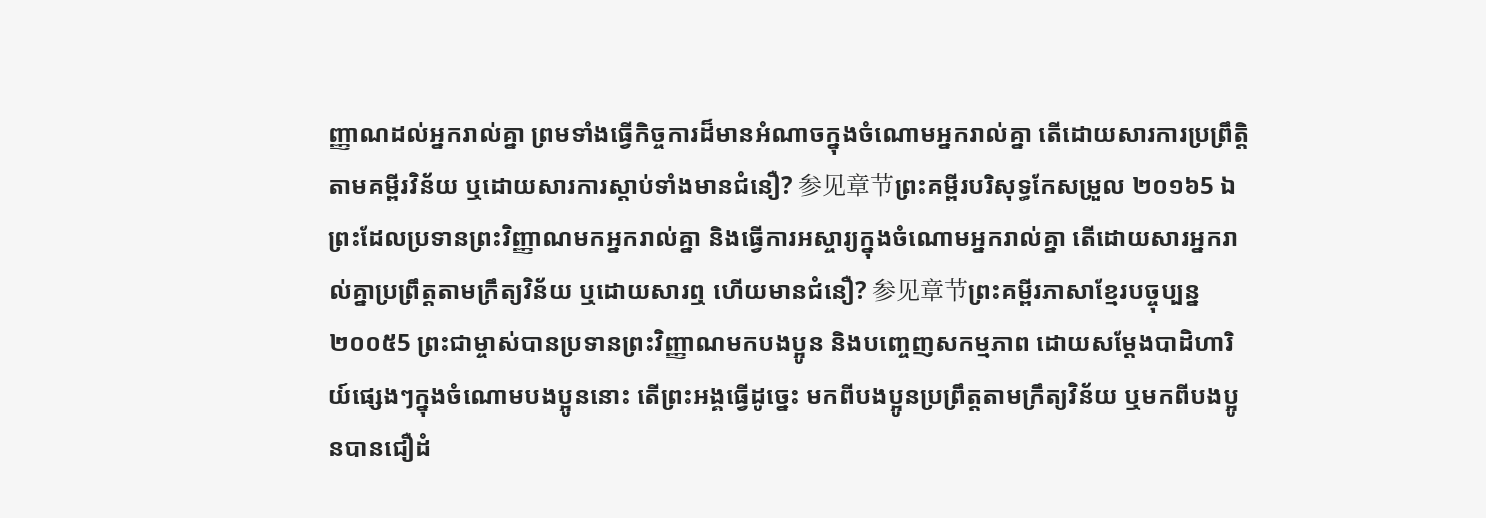ញ្ញាណដល់អ្នករាល់គ្នា ព្រមទាំងធ្វើកិច្ចការដ៏មានអំណាចក្នុងចំណោមអ្នករាល់គ្នា តើដោយសារការប្រព្រឹត្តិតាមគម្ពីរវិន័យ ឬដោយសារការស្ដាប់ទាំងមានជំនឿ? 参见章节ព្រះគម្ពីរបរិសុទ្ធកែសម្រួល ២០១៦5 ឯព្រះដែលប្រទានព្រះវិញ្ញាណមកអ្នករាល់គ្នា និងធ្វើការអស្ចារ្យក្នុងចំណោមអ្នករាល់គ្នា តើដោយសារអ្នករាល់គ្នាប្រព្រឹត្តតាមក្រឹត្យវិន័យ ឬដោយសារឮ ហើយមានជំនឿ? 参见章节ព្រះគម្ពីរភាសាខ្មែរបច្ចុប្បន្ន ២០០៥5 ព្រះជាម្ចាស់បានប្រទានព្រះវិញ្ញាណមកបងប្អូន និងបញ្ចេញសកម្មភាព ដោយសម្តែងបាដិហារិយ៍ផ្សេងៗក្នុងចំណោមបងប្អូននោះ តើព្រះអង្គធ្វើដូច្នេះ មកពីបងប្អូនប្រព្រឹត្តតាមក្រឹត្យវិន័យ ឬមកពីបងប្អូនបានជឿដំ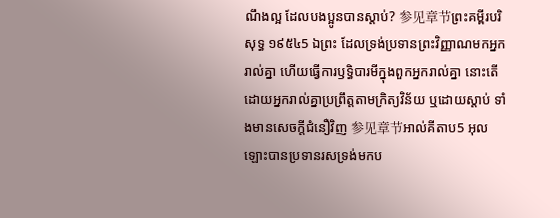ណឹងល្អ ដែលបងប្អូនបានស្ដាប់? 参见章节ព្រះគម្ពីរបរិសុទ្ធ ១៩៥៤5 ឯព្រះ ដែលទ្រង់ប្រទានព្រះវិញ្ញាណមកអ្នករាល់គ្នា ហើយធ្វើការឫទ្ធិបារមីក្នុងពួកអ្នករាល់គ្នា នោះតើដោយអ្នករាល់គ្នាប្រព្រឹត្តតាមក្រិត្យវិន័យ ឬដោយស្តាប់ ទាំងមានសេចក្ដីជំនឿវិញ 参见章节អាល់គីតាប5 អុលឡោះបានប្រទានរសទ្រង់មកប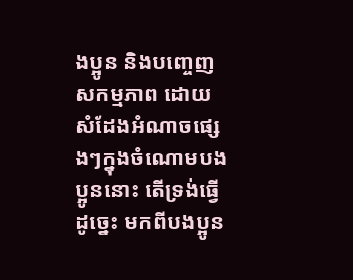ងប្អូន និងបញ្ចេញសកម្មភាព ដោយសំដែងអំណាចផ្សេងៗក្នុងចំណោមបងប្អូននោះ តើទ្រង់ធ្វើដូច្នេះ មកពីបងប្អូន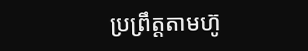ប្រព្រឹត្ដតាមហ៊ូ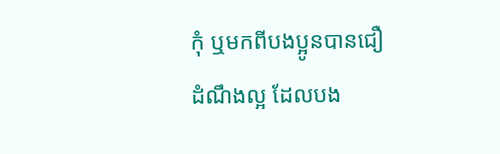កុំ ឬមកពីបងប្អូនបានជឿដំណឹងល្អ ដែលបង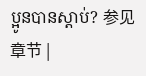ប្អូនបានស្ដាប់? 参见章节 |